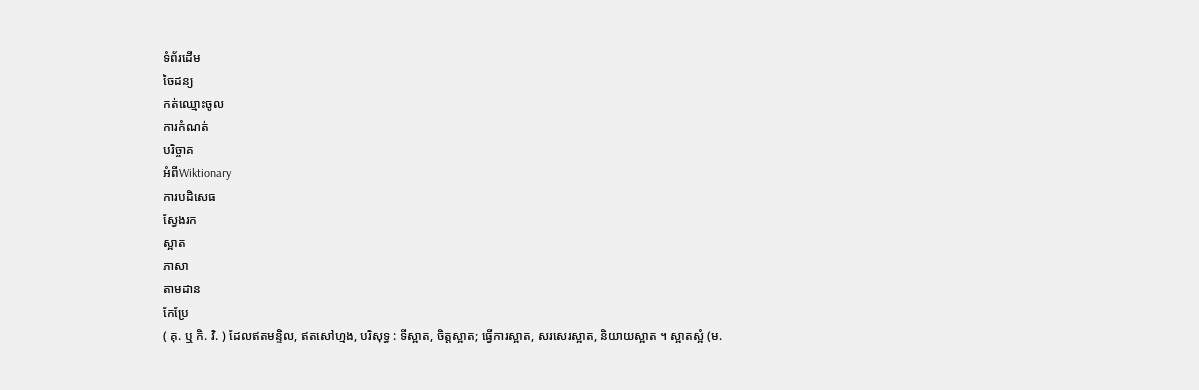ទំព័រដើម
ចៃដន្យ
កត់ឈ្មោះចូល
ការកំណត់
បរិច្ចាគ
អំពីWiktionary
ការបដិសេធ
ស្វែងរក
ស្អាត
ភាសា
តាមដាន
កែប្រែ
( គុ. ឬ កិ. វិ. ) ដែលឥតមន្ទិល, ឥតសៅហ្មង, បរិសុទ្ធ : ទីស្អាត, ចិត្តស្អាត; ធ្វើការស្អាត, សរសេរស្អាត, និយាយស្អាត ។ ស្អាតស្អំ (ម.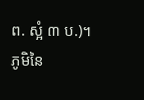ព. ស្អំ ៣ ប.)។
ភូមិនៃ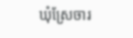ឃុំស្រែចារ